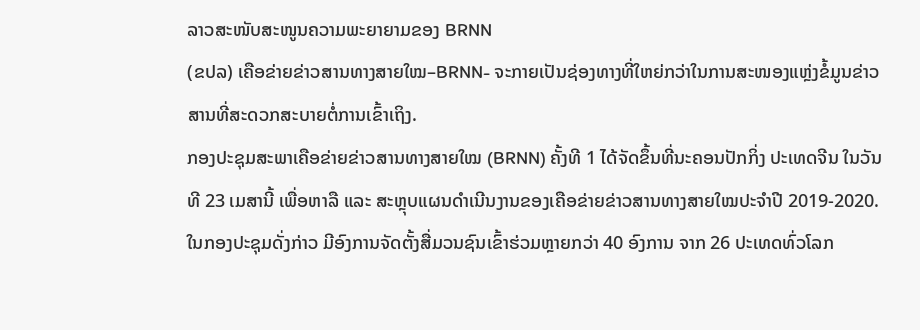ລາວສະໜັບສະໜູນຄວາມພະຍາຍາມຂອງ BRNN
(ຂປລ) ເຄືອຂ່າຍຂ່າວສານທາງສາຍໃໝ–BRNN- ຈະກາຍເປັນຊ່ອງທາງທີ່ໃຫຍ່ກວ່າໃນການສະໜອງແຫຼ່ງຂໍ້ມູນຂ່າວສານທີ່ສະດວກສະບາຍຕໍ່ການເຂົ້າເຖິງ.
ກອງປະຊຸມສະພາເຄືອຂ່າຍຂ່າວສານທາງສາຍໃໝ (BRNN) ຄັ້ງທີ 1 ໄດ້ຈັດຂຶ້ນທີ່ນະຄອນປັກກິ່ງ ປະເທດຈີນ ໃນວັນທີ 23 ເມສານີ້ ເພື່ອຫາລື ແລະ ສະຫຼຸບແຜນດຳເນີນງານຂອງເຄືອຂ່າຍຂ່າວສານທາງສາຍໃໝປະຈຳປີ 2019-2020.
ໃນກອງປະຊຸມດັ່ງກ່າວ ມີອົງການຈັດຕັ້ງສື່ມວນຊົນເຂົ້າຮ່ວມຫຼາຍກວ່າ 40 ອົງການ ຈາກ 26 ປະເທດທົ່ວໂລກ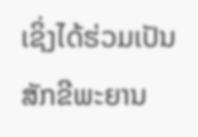ເຊິ່ງໄດ້ຮ່ວມເປັນສັກຂີພະຍານ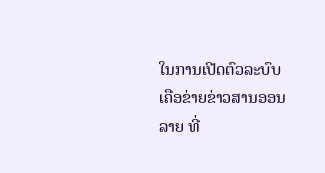ໃນການເປີດຕົວລະບົບເຄືອຂ່າຍຂ່າວສານອອນລາຍ ທີ່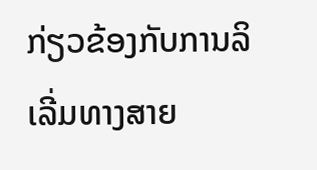ກ່ຽວຂ້ອງກັບການລິເລີ່ມທາງສາຍ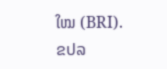ໃໝ (BRI).
ຂປລ